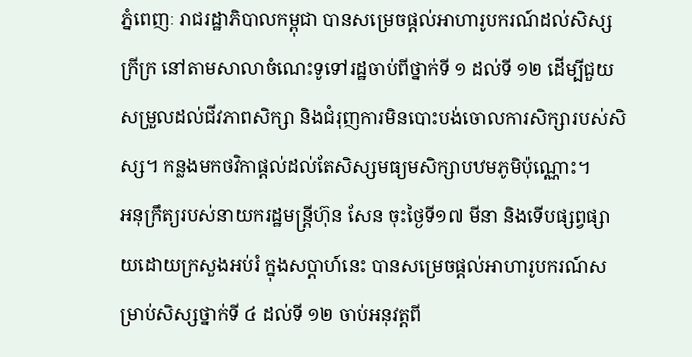ភ្នំពេញៈ រាជរដ្ឋាភិបាលកម្ពុជា បានសម្រេចផ្តល់អាហារូបករណ៍ដល់សិស្សក្រីក្រ នៅតាមសាលាចំណេះទូទៅរដ្ឋចាប់ពីថ្នាក់ទី ១ ដល់ទី ១២ ដើម្បីជួយសម្រួលដល់ជីវភាពសិក្សា និងជំរុញការមិនបោះបង់ចោលការសិក្សារបស់សិស្ស។ កន្លងមកថវិកាផ្តល់ដល់តែសិស្សមធ្យមសិក្សាបឋមភូមិប៉ុណ្ណោះ។
អនុក្រឹត្យរបស់នាយករដ្ឋមន្ត្រីហ៊ុន សែន ចុះថ្ងៃទី១៧ មីនា និងទើបផ្សព្វផ្សាយដោយក្រសួងអប់រំ ក្នុងសប្តាហ៍នេះ បានសម្រេចផ្តល់អាហារូបករណ៍សម្រាប់សិស្សថ្នាក់ទី ៤ ដល់ទី ១២ ចាប់អនុវត្តពី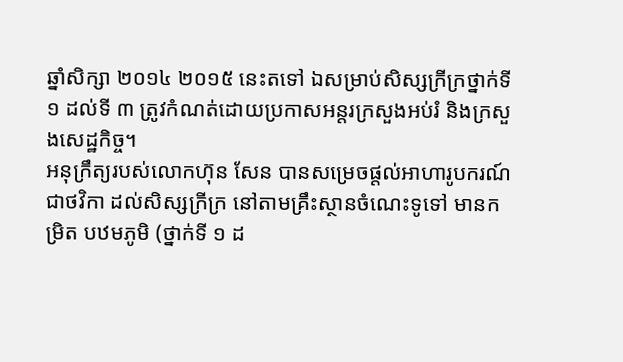ឆ្នាំសិក្សា ២០១៤ ២០១៥ នេះតទៅ ឯសម្រាប់សិស្សក្រីក្រថ្នាក់ទី ១ ដល់ទី ៣ ត្រូវកំណត់ដោយប្រកាសអន្តរក្រសួងអប់រំ និងក្រសួងសេដ្ឋកិច្ច។
អនុក្រឹត្យរបស់លោកហ៊ុន សែន បានសម្រេចផ្តល់អាហារូបករណ៍ជាថវិកា ដល់សិស្សក្រីក្រ នៅតាមគ្រឹះស្ថានចំណេះទូទៅ មានកម្រិត បឋមភូមិ (ថ្នាក់ទី ១ ដ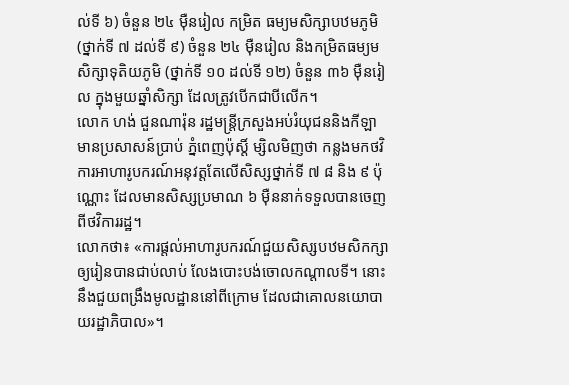ល់ទី ៦) ចំនួន ២៤ ម៉ឺនរៀល កម្រិត ធម្យមសិក្សាបឋមភូមិ (ថ្នាក់ទី ៧ ដល់ទី ៩) ចំនួន ២៤ ម៉ឺនរៀល និងកម្រិតធម្យមសិក្សាទុតិយភូមិ (ថ្នាក់ទី ១០ ដល់ទី ១២) ចំនួន ៣៦ ម៉ឺនរៀល ក្នុងមួយឆ្នាំសិក្សា ដែលត្រូវបើកជាបីលើក។
លោក ហង់ ជួនណារ៉ុន រដ្ឋមន្ត្រីក្រសួងអប់រំយុជននិងកីឡា មានប្រសាសន៍ប្រាប់ ភ្នំពេញប៉ុស្តិ៍ ម្សិលមិញថា កន្លងមកថវិការអាហារូបករណ៍អនុវត្តតែលើសិស្សថ្នាក់ទី ៧ ៨ និង ៩ ប៉ុណ្ណោះ ដែលមានសិស្សប្រមាណ ៦ ម៉ឺននាក់ទទួលបានចេញពីថវិការរដ្ឋ។
លោកថា៖ «ការផ្តល់អាហារូបករណ៍ជួយសិស្សបឋមសិកក្សា ឲ្យរៀនបានជាប់លាប់ លែងបោះបង់ចោលកណ្តាលទី។ នោះនឹងជួយពង្រឹងមូលដ្ឋាននៅពីក្រោម ដែលជាគោលនយោបាយរដ្ឋាភិបាល»។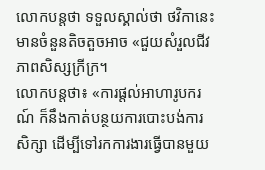លោកបន្តថា ទទួលស្គាល់ថា ថវិកានេះ មានចំនួនតិចតួចអាច «ជួយសំរួលជីវភាពសិស្សក្រីក្រ។
លោកបន្តថា៖ «ការផ្តល់អាហារូបករណ៍ ក៏នឹងកាត់បន្ថយការបោះបង់ការសិក្សា ដើម្បីទៅរកការងារធ្វើបានមួយ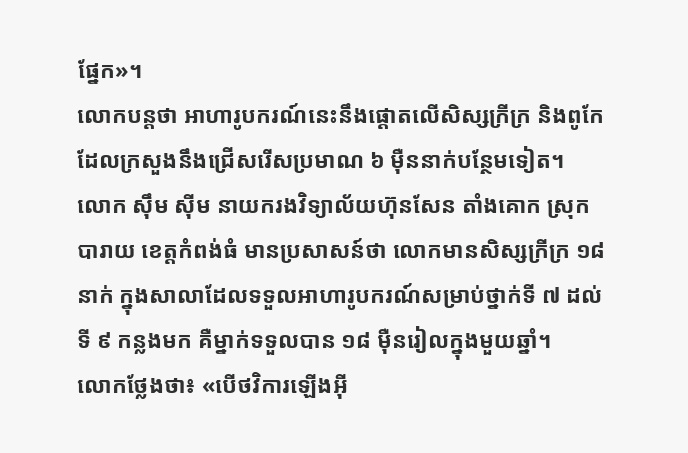ផ្នែក»។
លោកបន្តថា អាហារូបករណ៍នេះនឹងផ្តោតលើសិស្សក្រីក្រ និងពូកែ ដែលក្រសួងនឹងជ្រើសរើសប្រមាណ ៦ ម៉ឺននាក់បន្ថែមទៀត។
លោក ស៊ឹម ស៊ីម នាយករងវិទ្យាល័យហ៊ុនសែន តាំងគោក ស្រុកបារាយ ខេត្តកំពង់ធំ មានប្រសាសន៍ថា លោកមានសិស្សក្រីក្រ ១៨ នាក់ ក្នុងសាលាដែលទទួលអាហារូបករណ៍សម្រាប់ថ្នាក់ទី ៧ ដល់ទី ៩ កន្លងមក គឺម្នាក់ទទួលបាន ១៨ ម៉ឺនរៀលក្នុងមួយឆ្នាំ។
លោកថ្លែងថា៖ «បើថវិការឡើងអ៊ី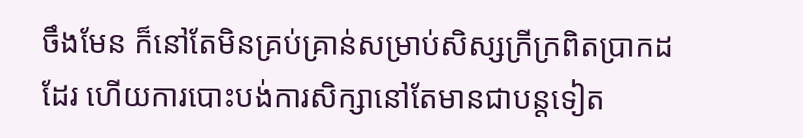ចឹងមែន ក៏នៅតែមិនគ្រប់គ្រាន់សម្រាប់សិស្សក្រីក្រពិតប្រាកដដែរ ហើយការបោះបង់ការសិក្សានៅតែមានជាបន្តទៀត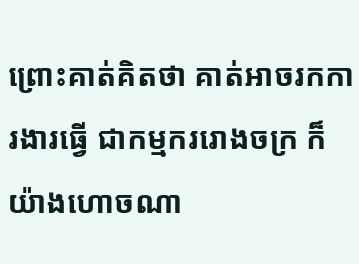ព្រោះគាត់គិតថា គាត់អាចរកការងារធ្វើ ជាកម្មកររោងចក្រ ក៏យ៉ាងហោចណា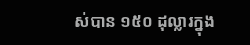ស់បាន ១៥០ ដុល្លារក្នុង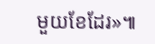មួយខែដែរ»៕